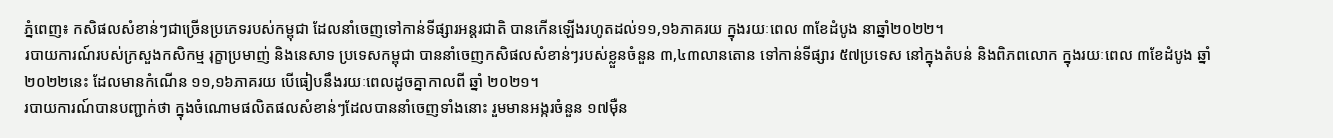ភ្នំពេញ៖ កសិផលសំខាន់ៗជាច្រើនប្រភេទរបស់កម្ពុជា ដែលនាំចេញទៅកាន់ទីផ្សារអន្តរជាតិ បានកើនឡើងរហូតដល់១១,១៦ភាគរយ ក្នុងរយៈពេល ៣ខែដំបូង នាឆ្នាំ២០២២។
របាយការណ៍របស់ក្រសួងកសិកម្ម រុក្ខាប្រមាញ់ និងនេសាទ ប្រទេសកម្ពុជា បាននាំចេញកសិផលសំខាន់ៗរបស់ខ្លួនចំនួន ៣,៤៣លានតោន ទៅកាន់ទីផ្សារ ៥៧ប្រទេស នៅក្នុងតំបន់ និងពិភពលោក ក្នុងរយៈពេល ៣ខែដំបូង ឆ្នាំ ២០២២នេះ ដែលមានកំណើន ១១,១៦ភាគរយ បើធៀបនឹងរយៈពេលដូចគ្នាកាលពី ឆ្នាំ ២០២១។
របាយការណ៍បានបញ្ជាក់ថា ក្នុងចំណោមផលិតផលសំខាន់ៗដែលបាននាំចេញទាំងនោះ រួមមានអង្ករចំនួន ១៧ម៉ឺន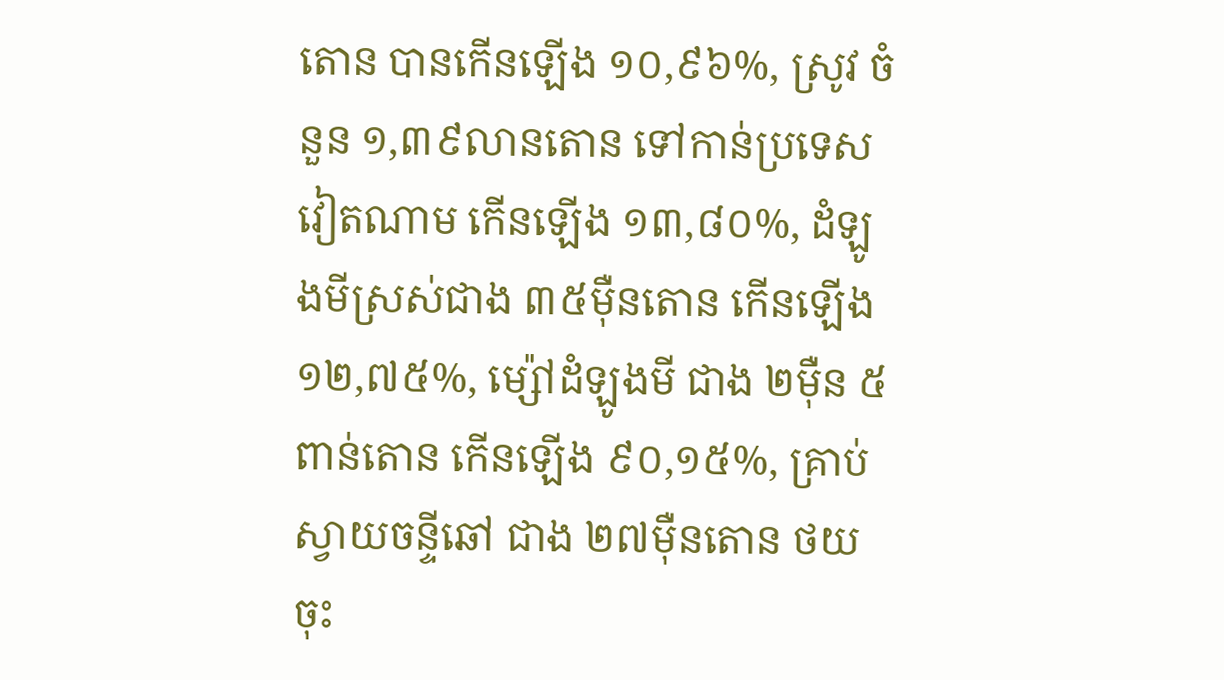តោន បានកើនឡើង ១០,៩៦%, ស្រូវ ចំនួន ១,៣៩លានតោន ទៅកាន់ប្រទេសវៀតណាម កើនឡើង ១៣,៨០%, ដំឡូងមីស្រស់ជាង ៣៥ម៉ឺនតោន កើនឡើង ១២,៧៥%, ម្ស៉ៅដំឡូងមី ជាង ២ម៉ឺន ៥ពាន់តោន កើនឡើង ៩០,១៥%, គ្រាប់ស្វាយចន្ទីឆៅ ជាង ២៧ម៉ឺនតោន ថយចុះ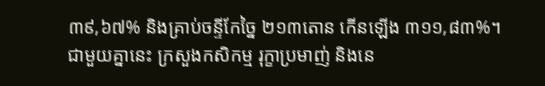៣៩,៦៧% និងគ្រាប់ចន្ទីកែច្នៃ ២១៣តោន កើនឡើង ៣១១,៨៣%។
ជាមួយគ្នានេះ ក្រសួងកសិកម្ម រុក្ខាប្រមាញ់ និងនេ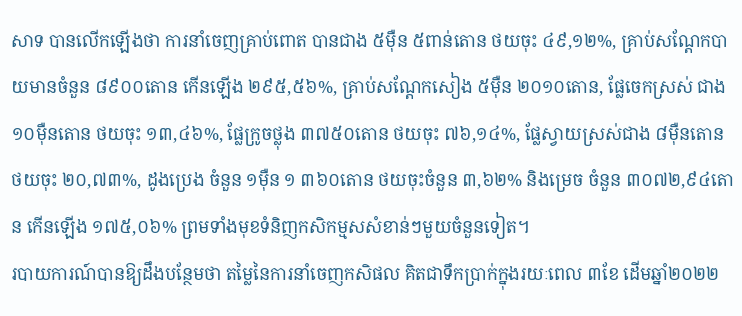សាទ បានលើកឡើងថា ការនាំចេញគ្រាប់ពោត បានជាង ៥ម៉ឺន ៥ពាន់តោន ថយចុះ ៤៩,១២%, គ្រាប់សណ្តែកបាយមានចំនួន ៨៩០០តោន កើនឡើង ២៩៥,៥៦%, គ្រាប់សណ្តែកសៀង ៥ម៉ឺន ២០១០តោន, ផ្លែចេកស្រស់ ជាង ១០ម៉ឺនតោន ថយចុះ ១៣,៤៦%, ផ្លែក្រូចថ្លុង ៣៧៥០តោន ថយចុះ ៧៦,១៤%, ផ្លែស្វាយស្រស់ជាង ៨ម៉ឺនតោន ថយចុះ ២០,៧៣%, ដូងប្រេង ចំនួន ១ម៉ឺន ១ ៣៦០តោន ថយចុះចំនួន ៣,៦២% និងម្រេច ចំនួន ៣០៧២,៩៤តោន កើនឡើង ១៧៥,០៦% ព្រមទាំងមុខទំនិញកសិកម្មសសំខាន់ៗមួយចំនួនទៀត។
របាយការណ៍បានឱ្យដឹងបន្ថែមថា តម្លៃនៃការនាំចេញកសិផល គិតជាទឹកប្រាក់ក្នុងរយៈពេល ៣ខែ ដើមឆ្នាំ២០២២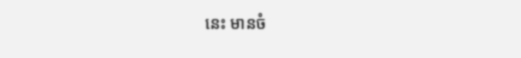នេះ មានចំ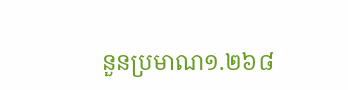នួនប្រមាណ១.២៦៨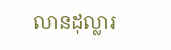លានដុល្លារ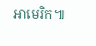អាមេរិក៕